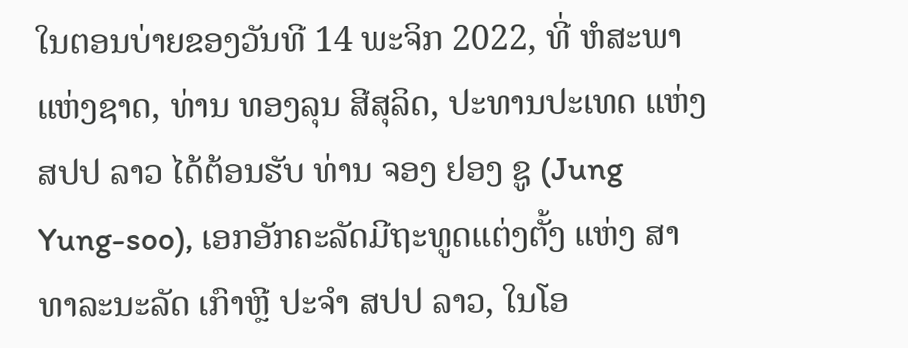ໃນຕອນບ່າຍຂອງວັນທີ 14 ພະຈິກ 2022, ທີ່ ຫໍສະພາແຫ່ງຊາດ, ທ່ານ ທອງລຸນ ສີສຸລິດ, ປະທານປະເທດ ແຫ່ງ ສປປ ລາວ ໄດ້ຕ້ອນຮັບ ທ່ານ ຈອງ ຢອງ ຊູ (Jung Yung-soo), ເອກອັກຄະລັດມີຖະທູດແຕ່ງຕັ້ງ ແຫ່ງ ສາທາລະນະລັດ ເກົາຫຼີ ປະຈໍາ ສປປ ລາວ, ໃນໂອ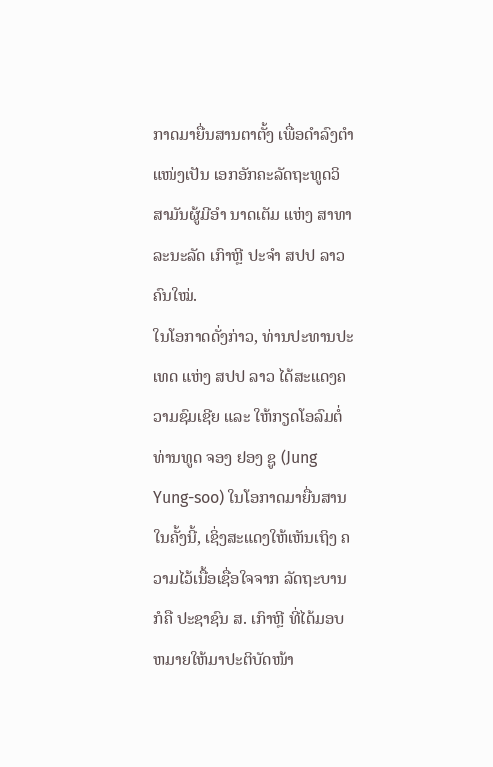ກາດມາຍື່ນສານຕາຕັ້ງ ເພື່ອດຳລົງຕຳແໜ່ງເປັນ ເອກອັກຄະລັດຖະທູດວິສາມັນຜູ້ມີອຳ ນາດເຕັມ ແຫ່ງ ສາທາລະນະລັດ ເກົາຫຼີ ປະຈຳ ສປປ ລາວ ຄົນໃໝ່.
ໃນໂອກາດດັ່ງກ່າວ, ທ່ານປະທານປະ ເທດ ແຫ່ງ ສປປ ລາວ ໄດ້ສະແດງຄວາມຊົມເຊີຍ ແລະ ໃຫ້ກຽດໂອລົມຕໍ່ ທ່ານທູດ ຈອງ ຢອງ ຊູ (Jung Yung-soo) ໃນໂອກາດມາຍື່ນສານໃນຄັ້ງນີ້, ເຊິ່ງສະແດງໃຫ້ເຫັນເຖິງ ຄວາມໄວ້ເນື້ອເຊື່ອໃຈຈາກ ລັດຖະບານ ກໍຄື ປະຊາຊົນ ສ. ເກົາຫຼີ ທີ່ໄດ້ມອບຫມາຍໃຫ້ມາປະຕິບັດໜ້າ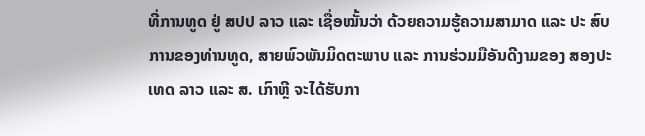ທີ່ການທູດ ຢູ່ ສປປ ລາວ ແລະ ເຊື່ອໝັ້ນວ່າ ດ້ວຍຄວາມຮູ້ຄວາມສາມາດ ແລະ ປະ ສົບການຂອງທ່ານທູດ, ສາຍພົວພັນມິດຕະພາບ ແລະ ການຮ່ວມມືອັນດີງາມຂອງ ສອງປະເທດ ລາວ ແລະ ສ. ເກົາຫຼີ ຈະໄດ້ຮັບກາ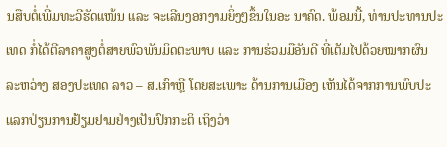ນສືບຕໍ່ເພີ່ມທະວີຮັດແໜ້ນ ແລະ ຈະເລີນງອກງາມຍິ່ງໆຂຶ້ນໃນອະ ນາຄົດ. ພ້ອມນີ້, ທ່ານປະທານປະເທດ ກໍ່ໄດ້ຕີລາຄາສູງຕໍ່ສາຍພົວພັນມິດຕະພາບ ແລະ ການຮ່ວມມືອັນດີ ທີ່ເຕັມໄປດ້ວຍໝາກຜົນ ລະຫວ່າງ ສອງປະເທດ ລາວ – ສ.ເກົາຫຼີ ໂດຍສະເພາະ ດ້ານການເມືອງ ເຫັນໄດ້ຈາກການພົບປະແລກປ່ຽນການຢ້ຽມຢາມຢ່າງເປັນປົກກະຕິ ເຖິງວ່າ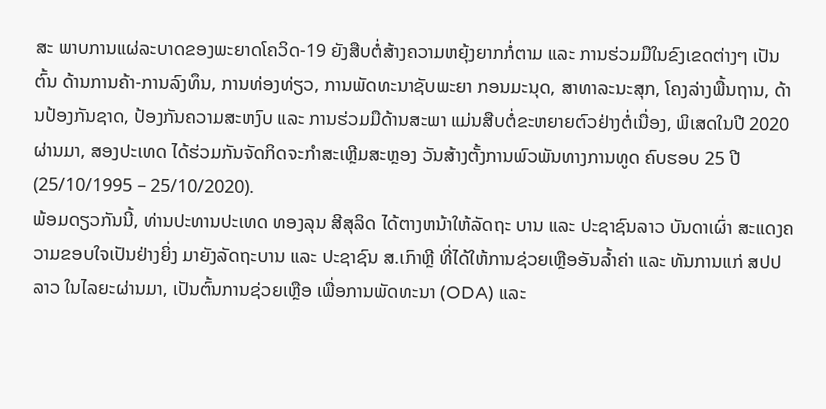ສະ ພາບການແຜ່ລະບາດຂອງພະຍາດໂຄວິດ-19 ຍັງສືບຕໍ່ສ້າງຄວາມຫຍຸ້ງຍາກກໍ່ຕາມ ແລະ ການຮ່ວມມືໃນຂົງເຂດຕ່າງໆ ເປັນຕົ້ນ ດ້ານການຄ້າ-ການລົງທຶນ, ການທ່ອງທ່ຽວ, ການພັດທະນາຊັບພະຍາ ກອນມະນຸດ, ສາທາລະນະສຸກ, ໂຄງລ່າງພື້ນຖານ, ດ້ານປ້ອງກັນຊາດ, ປ້ອງກັນຄວາມສະຫງົບ ແລະ ການຮ່ວມມືດ້ານສະພາ ແມ່ນສືບຕໍ່ຂະຫຍາຍຕົວຢ່າງຕໍ່ເນື່ອງ, ພິເສດໃນປີ 2020 ຜ່ານມາ, ສອງປະເທດ ໄດ້ຮ່ວມກັນຈັດກິດຈະກໍາສະເຫຼີມສະຫຼອງ ວັນສ້າງຕັ້ງການພົວພັນທາງການທູດ ຄົບຮອບ 25 ປີ (25/10/1995 – 25/10/2020).
ພ້ອມດຽວກັນນີ້, ທ່ານປະທານປະເທດ ທອງລຸນ ສີສຸລິດ ໄດ້ຕາງຫນ້າໃຫ້ລັດຖະ ບານ ແລະ ປະຊາຊົນລາວ ບັນດາເຜົ່າ ສະແດງຄວາມຂອບໃຈເປັນຢ່າງຍິ່ງ ມາຍັງລັດຖະບານ ແລະ ປະຊາຊົນ ສ.ເກົາຫຼີ ທີ່ໄດ້ໃຫ້ການຊ່ວຍເຫຼືອອັນລ້ຳຄ່າ ແລະ ທັນການແກ່ ສປປ ລາວ ໃນໄລຍະຜ່ານມາ, ເປັນຕົ້ນການຊ່ວຍເຫຼືອ ເພື່ອການພັດທະນາ (ODA) ແລະ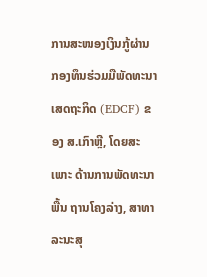ການສະໜອງເງິນກູ້ຜ່ານກອງທຶນຮ່ວມມືພັດທະນາເສດຖະກິດ (EDCF) ຂອງ ສ.ເກົາຫຼີ, ໂດຍສະເພາະ ດ້ານການພັດທະນາພື້ນ ຖານໂຄງລ່າງ, ສາທາລະນະສຸ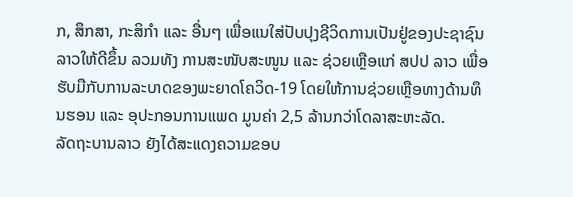ກ, ສຶກສາ, ກະສິກຳ ແລະ ອື່ນໆ ເພື່ອແນໃສ່ປັບປຸງຊີວິດການເປັນຢູ່ຂອງປະຊາຊົນລາວໃຫ້ດີຂຶ້ນ ລວມທັງ ການສະໜັບສະໜູນ ແລະ ຊ່ວຍເຫຼືອແກ່ ສປປ ລາວ ເພື່ອຮັບມືກັບການລະບາດຂອງພະຍາດໂຄວິດ-19 ໂດຍໃຫ້ການຊ່ວຍເຫຼືອທາງດ້ານທຶນຮອນ ແລະ ອຸປະກອນການແພດ ມູນຄ່າ 2,5 ລ້ານກວ່າໂດລາສະຫະລັດ.
ລັດຖະບານລາວ ຍັງໄດ້ສະແດງຄວາມຂອບ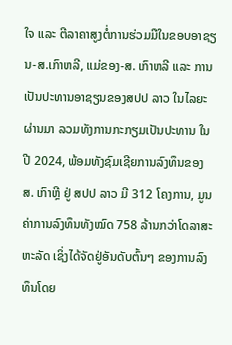ໃຈ ແລະ ຕີລາຄາສູງຕໍ່ການຮ່ວມມືໃນຂອບອາຊຽນ-ສ.ເກົາຫລີ, ແມ່ຂອງ-ສ. ເກົາຫລີ ແລະ ການເປັນປະທານອາຊຽນຂອງສປປ ລາວ ໃນໄລຍະຜ່ານມາ ລວມທັງການກະກຽມເປັນປະທານ ໃນປີ 2024, ພ້ອມທັງຊົມເຊີຍການລົງທຶນຂອງ ສ. ເກົາຫຼີ ຢູ່ ສປປ ລາວ ມີ 312 ໂຄງການ, ມູນຄ່າການລົງທຶນທັງໝົດ 758 ລ້ານກວ່າໂດລາສະຫະລັດ ເຊິ່ງໄດ້ຈັດຢູ່ອັນດັບຕົ້ນໆ ຂອງການລົງທຶນໂດຍ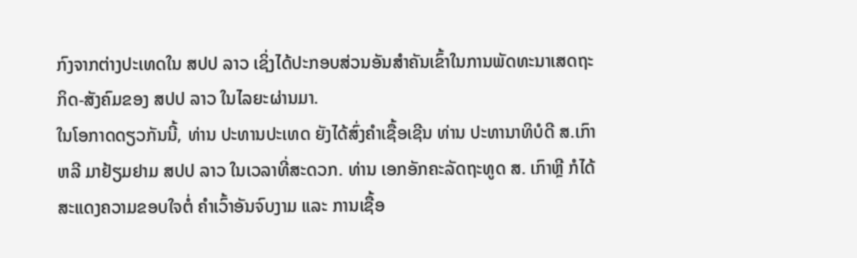ກົງຈາກຕ່າງປະເທດໃນ ສປປ ລາວ ເຊິ່ງໄດ້ປະກອບສ່ວນອັນສໍາຄັນເຂົ້າໃນການພັດທະນາເສດຖະກິດ-ສັງຄົມຂອງ ສປປ ລາວ ໃນໄລຍະຜ່ານມາ.
ໃນໂອກາດດຽວກັນນີ້, ທ່ານ ປະທານປະເທດ ຍັງໄດ້ສົ່ງຄຳເຊື້ອເຊີນ ທ່ານ ປະທານາທິບໍດີ ສ.ເກົາຫລີ ມາຢ້ຽມຢາມ ສປປ ລາວ ໃນເວລາທີ່ສະດວກ. ທ່ານ ເອກອັກຄະລັດຖະທູດ ສ. ເກົາຫຼີ ກໍໄດ້ສະແດງຄວາມຂອບໃຈຕໍ່ ຄໍາເວົ້າອັນຈົບງາມ ແລະ ການເຊື້ອ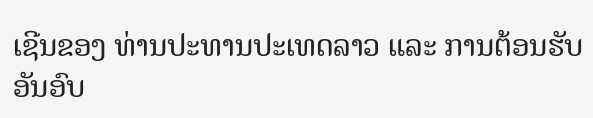ເຊີນຂອງ ທ່ານປະທານປະເທດລາວ ແລະ ການຕ້ອນຮັບອັນອົບ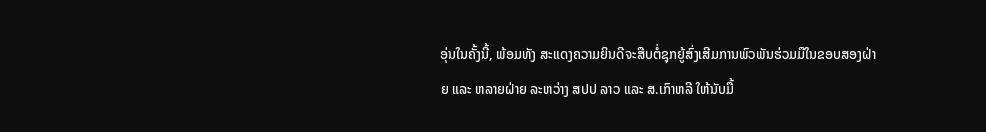ອຸ່ນໃນຄັ້ງນີ້, ພ້ອມທັງ ສະແດງຄວາມຍິນດີຈະສືບຕໍ່ຊຸກຍູ້ສົ່ງເສີມການພົວພັນຮ່ວມມືໃນຂອບສອງຝ່າຍ ແລະ ຫລາຍຝ່າຍ ລະຫວ່າງ ສປປ ລາວ ແລະ ສ.ເກົາຫລີ ໃຫ້ນັບມື້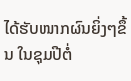ໄດ້ຮັບໜາກຜົນຍິ່ງໆຂຶ້ນ ໃນຊຸມປີຕໍ່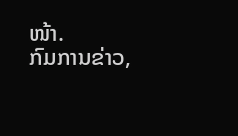ໜ້າ.
ກົມການຂ່າວ,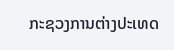ກະຊວງການຕ່າງປະເທດ